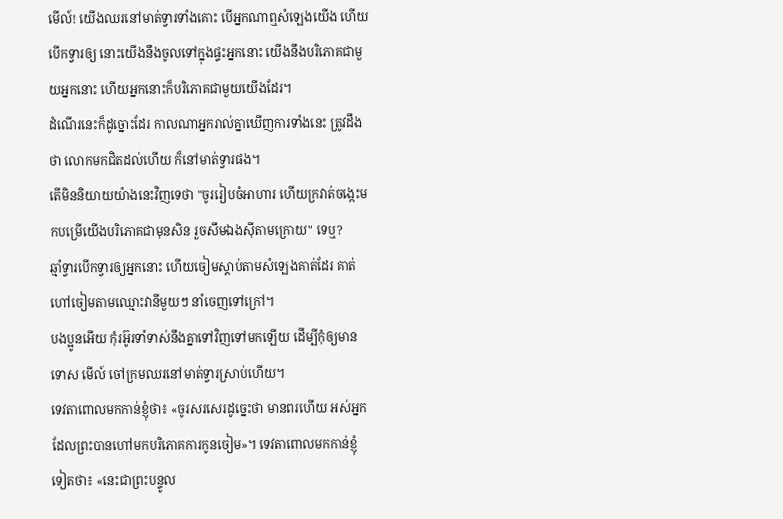មើល៍! យើងឈរនៅមាត់ទ្វារទាំងគោះ បើអ្នកណាឮសំឡេងយើង ហើយបើកទ្វារឲ្យ នោះយើងនឹងចូលទៅក្នុងផ្ទះអ្នកនោះ យើងនឹងបរិភោគជាមួយអ្នកនោះ ហើយអ្នកនោះក៏បរិភោគជាមួយយើងដែរ។
ដំណើរនេះក៏ដូច្នោះដែរ កាលណាអ្នករាល់គ្នាឃើញការទាំងនេះ ត្រូវដឹងថា លោកមកជិតដល់ហើយ ក៏នៅមាត់ទ្វារផង។
តើមិននិយាយយ៉ាងនេះវិញទេថា "ចូររៀបចំអាហារ ហើយក្រវាត់ចង្កេះមកបម្រើយើងបរិភោគជាមុនសិន រួចសឹមឯងស៊ីតាមក្រោយ" ទេឬ?
ឆ្មាំទ្វារបើកទ្វារឲ្យអ្នកនោះ ហើយចៀមស្តាប់តាមសំឡេងគាត់ដែរ គាត់ហៅចៀមតាមឈ្មោះវានីមួយៗ នាំចេញទៅក្រៅ។
បងប្អូនអើយ កុំរអ៊ូរទាំទាស់នឹងគ្នាទៅវិញទៅមកឡើយ ដើម្បីកុំឲ្យមានទោស មើល៍ ចៅក្រមឈរនៅមាត់ទ្វារស្រាប់ហើយ។
ទេវតាពោលមកកាន់ខ្ញុំថា៖ «ចូរសរសេរដូច្នេះថា មានពរហើយ អស់អ្នកដែលព្រះបានហៅមកបរិភោគការកូនចៀម»។ ទេវតាពោលមកកាន់ខ្ញុំទៀតថា៖ «នេះជាព្រះបន្ទូល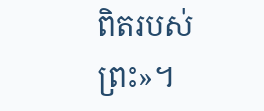ពិតរបស់ព្រះ»។